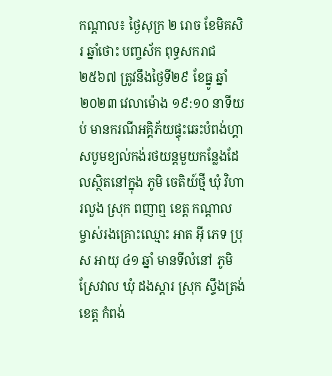កណ្តាល៖ ថ្ងៃសុក្រ ២ រោច ខែមិគសិរ ឆ្នាំថោះ បញ្ចស័ក ពុទ្ធសករាជ ២៥៦៧ ត្រូវនឹងថ្ងៃទី២៩ ខែធ្នូ ឆ្នាំ២០២៣ វេលាម៉ោង ១៩:១០ នាទីយប់ មានករណីអគ្គិភ័យផ្ទុះឆេះបំពង់ហ្គាសបូមខ្យល់កង់រថយន្តមួយកន្លែងដែលស្ថិតនៅក្នុង ភូមិ ចេតិយ៍ថ្មី ឃុំ វិហារលួង ស្រុក ពញាឮ ខេត្ត កណ្តាល ម្ចាស់រងគ្រោះឈ្មោះ អាត អុី ភេទ ប្រុស អាយុ ៤១ ឆ្នាំ មានទីលំនៅ ភូមិ ស្រែវាល ឃុំ ដងស្តារ ស្រុក ស្ទឹងត្រង់ ខេត្ត កំពង់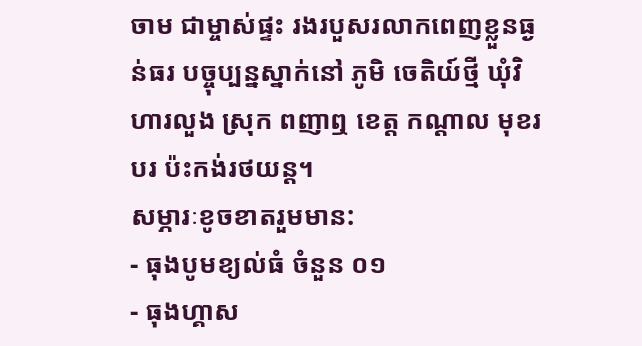ចាម ជាម្ចាស់ផ្ទះ រងរបួសរលាកពេញខ្លួនធ្ងន់ធរ បច្ចុប្បន្នស្នាក់នៅ ភូមិ ចេតិយ៍ថ្មី ឃុំវិហារលួង ស្រុក ពញាឮ ខេត្ត កណ្តាល មុខរបរ ប៉ះកង់រថយន្ត។
សម្ភារៈខូចខាតរួមមាន:
- ធុងបូមខ្យល់ធំ ចំនួន ០១
- ធុងហ្គាស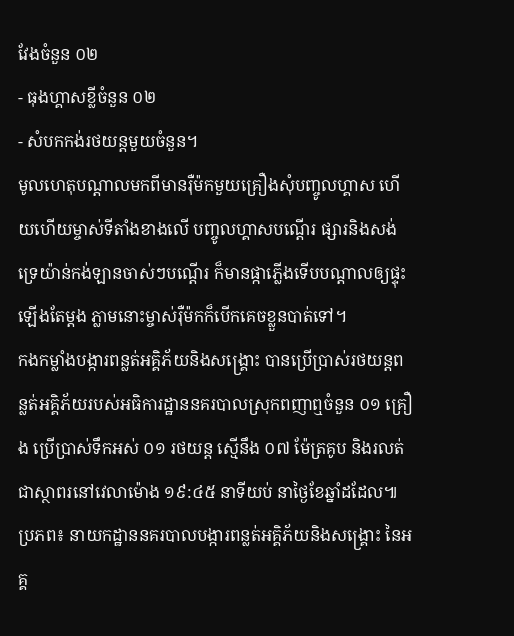វែងចំនួន ០២
- ធុងហ្គាសខ្លីចំនួន ០២
- សំបកកង់រថយន្តមួយចំនួន។
មូលហេតុបណ្តាលមកពីមានរុឺម៉កមួយគ្រឿងសុំបញ្ចូលហ្គាស ហើយហើយម្ចាស់ទីតាំងខាងលើ បញ្ចូលហ្គាសបណ្តើរ ផ្សារនិងសង់ទ្រេយ៉ាន់កង់ឡានចាស់ៗបណ្តើរ ក៏មានផ្កាភ្លើងទើបបណ្តាលឲ្យផ្ទុះឡើងតែម្តង ភ្លាមនោះម្ចាស់រុឺម៉កក៏បើកគេចខ្លួនបាត់ទៅ។
កងកម្លាំងបង្ការពន្លត់អគ្គិភ័យនិងសង្គ្រោះ បានប្រេីប្រាស់រថយន្តពន្លត់អគ្គិភ័យរបស់អធិការដ្ឋាននគរបាលស្រុកពញាឮចំនួន ០១ គ្រឿង ប្រើប្រាស់ទឹកអស់ ០១ រថយន្ត ស្មើនឹង ០៧ ម៉ែត្រគូប និងរលត់ជាស្ថាពរនៅវេលាម៉ោង ១៩:៤៥ នាទីយប់ នាថ្ងៃខែឆ្នាំដដែល៕
ប្រភព៖ នាយកដ្ឋាននគរបាលបង្ការពន្លត់អគ្គិភ័យនិងសង្គ្រោះ នៃអគ្គ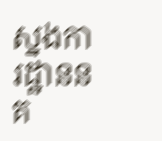ស្នងការដ្ឋាននគ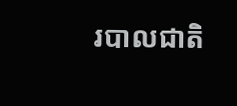របាលជាតិ